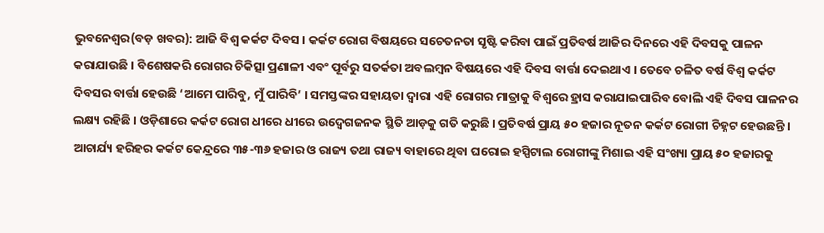ଭୁବନେଶ୍ୱର(ବଡ଼ ଖବର): ଆଜି ବିଶ୍ୱ କର୍କଟ ଦିବସ । କର୍କଟ ରୋଗ ବିଷୟରେ ସଚେତନତା ସୃଷ୍ଟି କରିବା ପାଇଁ ପ୍ରତିବର୍ଷ ଆଜିର ଦିନରେ ଏହି ଦିବସକୁ ପାଳନ କରାଯାଉଛି । ବିଶେଷକରି ରୋଗର ଚିକିତ୍ସା ପ୍ରଣାଳୀ ଏବଂ ପୂର୍ବରୁ ସତର୍କତା ଅବଲମ୍ବନ ବିଷୟରେ ଏହି ଦିବସ ବାର୍ତ୍ତା ଦେଇଥାଏ । ତେବେ ଚଳିତ ବର୍ଷ ବିଶ୍ୱ କର୍କଟ ଦିବସର ବାର୍ତ୍ତା ହେଉଛି ‘ଆମେ ପାରିବୁ, ମୁଁ ପାରିବି’ । ସମସ୍ତଙ୍କର ସହାୟତା ଦ୍ୱାରା ଏହି ରୋଗର ମାତ୍ରାକୁ ବିଶ୍ୱରେ ହ୍ରାସ କରାଯାଇପାରିବ ବୋଲି ଏହି ଦିବସ ପାଳନର ଲକ୍ଷ୍ୟ ରହିଛି । ଓଡ଼ିଶାରେ କର୍କଟ ରୋଗ ଧୀରେ ଧୀରେ ଉଦ୍ବେଗଜନକ ସ୍ଥିତି ଆଡ଼କୁ ଗତି କରୁଛି । ପ୍ରତିବର୍ଷ ପ୍ରାୟ ୫୦ ହଜାର ନୂତନ କର୍କଟ ରୋଗୀ ଚିହ୍ନଟ ହେଉଛନ୍ତି । ଆଚାର୍ଯ୍ୟ ହରିହର କର୍କଟ କେନ୍ଦ୍ରରେ ୩୫-୩୬ ହଜାର ଓ ରାଜ୍ୟ ତଥା ରାଜ୍ୟ ବାହାରେ ଥିବା ଘରୋଇ ହସ୍ପିଟାଲ ରୋଗୀଙ୍କୁ ମିଶାଇ ଏହି ସଂଖ୍ୟା ପ୍ରାୟ ୫୦ ହଜାରକୁ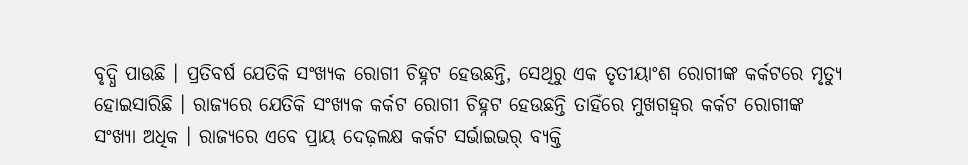ବୃଦ୍ଧି ପାଉଛି । ପ୍ରତିବର୍ଷ ଯେତିକି ସଂଖ୍ୟକ ରୋଗୀ ଚିହ୍ନଟ ହେଉଛନ୍ତି, ସେଥିରୁ ଏକ ତୃତୀୟାଂଶ ରୋଗୀଙ୍କ କର୍କଟରେ ମୃତ୍ୟୁ ହୋଇସାରିଛି । ରାଜ୍ୟରେ ଯେତିକି ସଂଖ୍ୟକ କର୍କଟ ରୋଗୀ ଚିହ୍ନଟ ହେଉଛନ୍ତି ତାହିଁରେ ମୁଖଗହ୍ୱର କର୍କଟ ରୋଗୀଙ୍କ ସଂଖ୍ୟା ଅଧିକ । ରାଜ୍ୟରେ ଏବେ ପ୍ରାୟ ଦେଢ଼ଲକ୍ଷ କର୍କଟ ସର୍ଭାଇଭର୍ ବ୍ୟକ୍ତି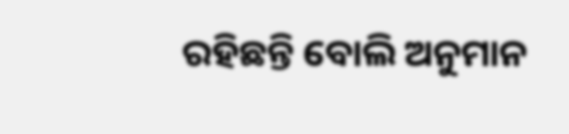ରହିଛନ୍ତି ବୋଲି ଅନୁମାନ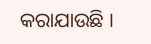କରାଯାଉଛି ।